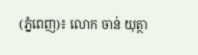(ភ្នំពេញ)៖ លោក ចាន់ យុត្ថា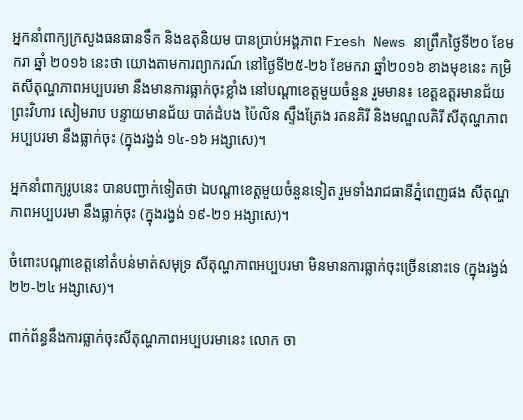អ្នកនាំពាក្យក្រសួងធនធានទឹក និងឧតុនិយម បានប្រាប់អង្គភាព Fresh News នាព្រឹកថ្ងៃទី២០ ខែមករា ឆ្នាំ ២០១៦ នេះថា យោងតាមការព្យាករណ៍ នៅថ្ងៃទី២៥-២៦ ខែមករា ឆ្នាំ២០១៦ ខាងមុខនេះ កម្រិតសីតុណ្ហភាពអប្បបរមា នឹងមានការធ្លាក់ចុះខ្លាំង នៅបណ្តាខេត្តមួយចំនួន រួមមាន៖ ខេត្តឧត្តរមានជ័យ ព្រះវិហារ សៀមរាប បន្ទាយមានជ័យ បាត់ដំបង ប៉ៃលិន ស្ទឹងត្រែង រតនគិរី និងមណ្ឌលគិរី សីតុណ្ហភាពអប្បបរមា នឹងធ្លាក់ចុះ (ក្នុងរង្វង់ ១៤-១៦ អង្សាសេ)។

អ្នកនាំពាក្យរូបនេះ បានបញ្ជាក់ទៀតថា ឯបណ្តាខេត្តមួយចំនួនទៀត រួមទាំងរាជធានីភ្នំពេញផង សីតុណ្ហភាពអប្បបរមា នឹងធ្លាក់ចុះ (ក្នុងរង្វង់ ១៩-២១ អង្សាសេ)។

ចំពោះបណ្តាខេត្តនៅតំបន់មាត់សមុទ្រ សីតុណ្ហភាពអប្បបរមា មិនមានការធ្លាក់ចុះច្រើននោះទេ (ក្នុងរង្វង់ ២២-២៤ អង្សាសេ)។

ពាក់ព័ន្ធនឹងការធ្លាក់ចុះសីតុណ្ហភាពអប្បបរមានេះ លោក ចា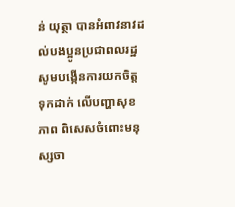ន់ យុត្ថា បានអំពាវនាវដល់បងប្អូនប្រជាពលរដ្ឋ សូមបង្កើនការយកចិត្តទុកដាក់ លើបញ្ហាសុខភាព ពិសេសចំពោះមនុស្សចា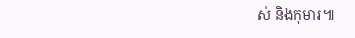ស់ និងកុមារ៕